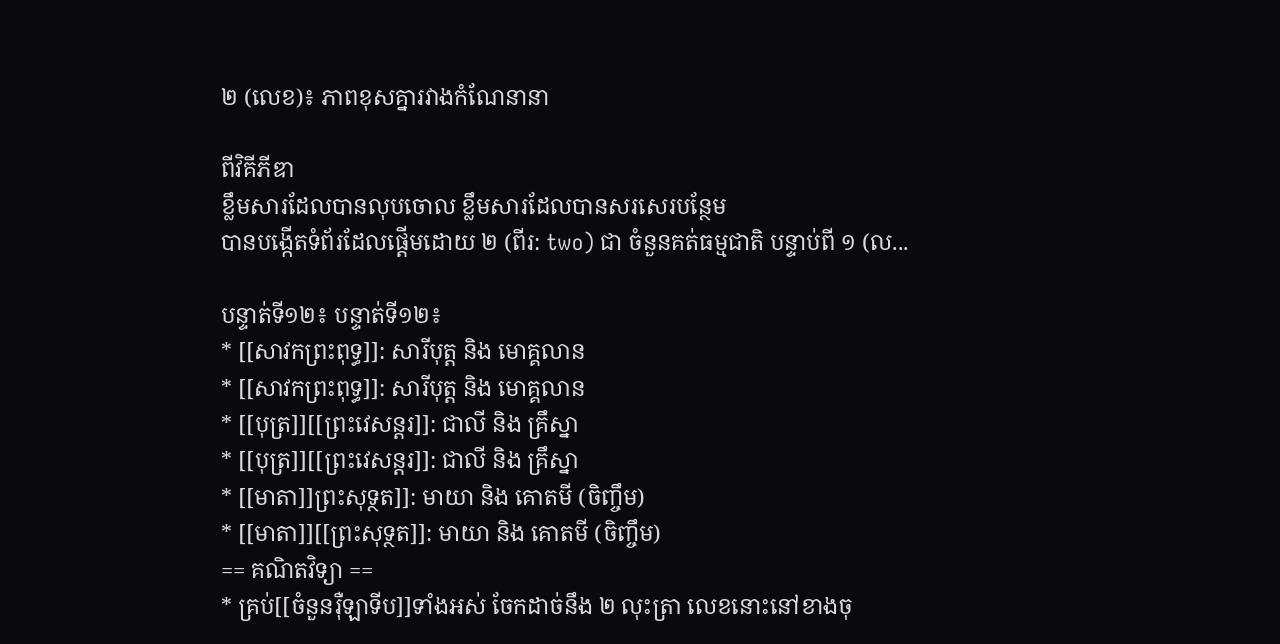២ (លេខ)៖ ភាពខុសគ្នារវាងកំណែនានា

ពីវិគីភីឌា
ខ្លឹមសារដែលបានលុបចោល ខ្លឹមសារដែលបានសរសេរបន្ថែម
បានបង្កើតទំព័រដែលផ្ដើមដោយ ២ (ពីរ: two) ជា ចំនួនគត់ធម្មជាតិ បន្ទាប់ពី ១ (ល...

បន្ទាត់ទី១២៖ បន្ទាត់ទី១២៖
* [[សាវកព្រះពុទ្ធ]]: សារីបុត្ត និង មោគ្គលាន
* [[សាវកព្រះពុទ្ធ]]: សារីបុត្ត និង មោគ្គលាន
* [[បុត្រ]][[ព្រះវេសន្តរ]]: ជាលី និង គ្រឹស្នា
* [[បុត្រ]][[ព្រះវេសន្តរ]]: ជាលី និង គ្រឹស្នា
* [[មាតា]]ព្រះសុទ្ថត]]: មាយា និង គោតមី (ចិញ្ចឹម)
* [[មាតា]][[ព្រះសុទ្ថត]]: មាយា និង គោតមី (ចិញ្ចឹម)
== គណិតវិទ្យា ==
* គ្រប់[[ចំនួនរ៉ឺឡាទីប]]ទាំងអស់ ចែកដាច់នឹង ២ លុះត្រា លេខនោះនៅខាងចុ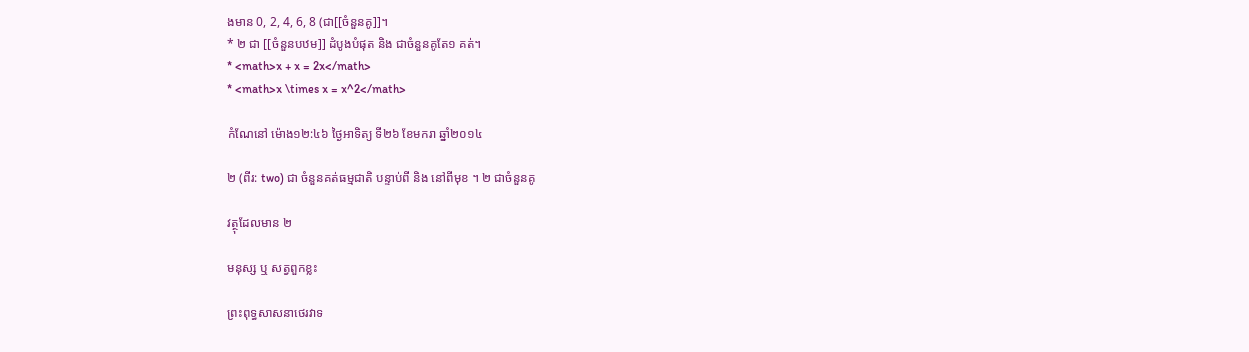ងមាន 0, 2, 4, 6, 8 (ជា[[ចំនួនគូ]]។
* ២ ជា [[ចំនួនបឋម]] ដំបូងបំផុត និង ជាចំនួនគូតែ១ គត់។
* <math>x + x = 2x</math>
* <math>x \times x = x^2</math>

កំណែនៅ ម៉ោង១២:៤៦ ថ្ងៃអាទិត្យ ទី២៦ ខែមករា ឆ្នាំ២០១៤

២ (ពីរ: two) ជា ចំនួនគត់ធម្មជាតិ បន្ទាប់ពី និង នៅពីមុខ ។ ២ ជាចំនួនគូ

វត្ថុដែលមាន ២

មនុស្ស ឬ សត្វពួកខ្លះ

ព្រះពុទ្ធសាសនាថេរវាទ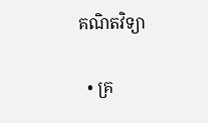គណិតវិទ្យា

  • គ្រ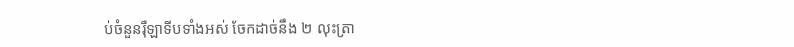ប់ចំនួនរ៉ឺឡាទីបទាំងអស់ ចែកដាច់នឹង ២ លុះត្រា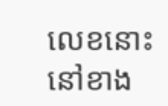លេខនោះនៅខាង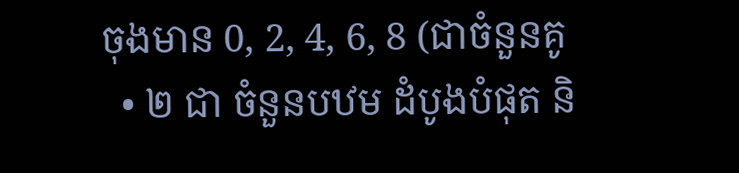ចុងមាន 0, 2, 4, 6, 8 (ជាចំនួនគូ
  • ២ ជា ចំនួនបឋម ដំបូងបំផុត និ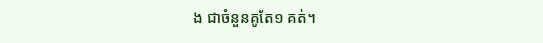ង ជាចំនួនគូតែ១ គត់។